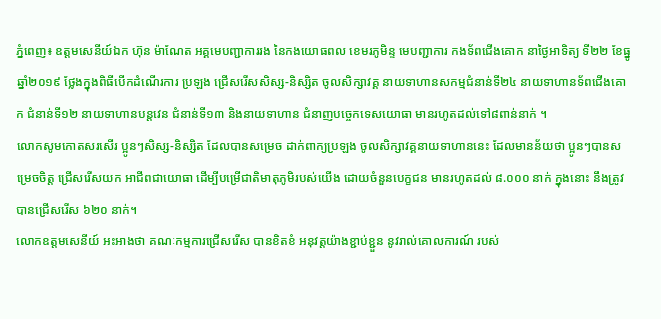ភ្នំពេញ៖ ឧត្តមសេនីយ៍ឯក ហ៊ុន ម៉ាណែត អគ្គមេបញ្ជាការរង នៃកងយោធពល ខេមរភូមិន្ទ មេបញ្ជាការ កងទ័ពជើងគោក នាថ្ងៃអាទិត្យ ទី២២ ខែធ្នូ ឆ្នាំ២០១៩ ថ្លែងក្នុងពិធីបើកដំណើរការ ប្រឡង ជ្រើសរើសសិស្ស-និស្សិត ចូលសិក្សាវគ្គ នាយទាហានសកម្មជំនាន់ទី២៤ នាយទាហានទ័ពជើងគោក ជំនាន់ទី១២ នាយទាហានបន្តវេន ជំនាន់ទី១៣ និងនាយទាហាន ជំនាញបច្ចេកទេសយោធា មានរហូតដល់ទៅ៨ពាន់នាក់ ។
លោកសូមកោតសរសើរ ប្អូនៗសិស្ស-និស្សិត ដែលបានសម្រេច ដាក់ពាក្យប្រឡង ចូលសិក្សាវគ្គនាយទាហាននេះ ដែលមានន័យថា ប្អូនៗបានសម្រេចចិត្ត ជ្រើសរើសយក អាជីពជាយោធា ដើម្បីបម្រើជាតិមាតុភូមិរបស់យើង ដោយចំនួនបេក្ខជន មានរហូតដល់ ៨.០០០ នាក់ ក្នុងនោះ នឹងត្រូវបានជ្រើសរើស ៦២០ នាក់។
លោកឧត្តមសេនីយ៍ អះអាងថា គណៈកម្មការជ្រើសរើស បានខិតខំ អនុវត្តយ៉ាងខ្ជាប់ខ្ជួន នូវរាល់គោលការណ៍ របស់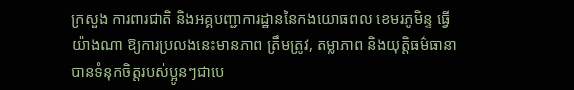ក្រសួង ការពារជាតិ និងអគ្គបញ្ជាការដ្ឋាននៃកងយោធពល ខេមរភូមិន្ទ ធ្វើយ៉ាងណា ឱ្យការប្រលងនេះមានភាព ត្រឹមត្រូវ, តម្លាភាព និងយុត្តិធម៌ធានាបានទំនុកចិត្តរបស់ប្អូនៗជាបេ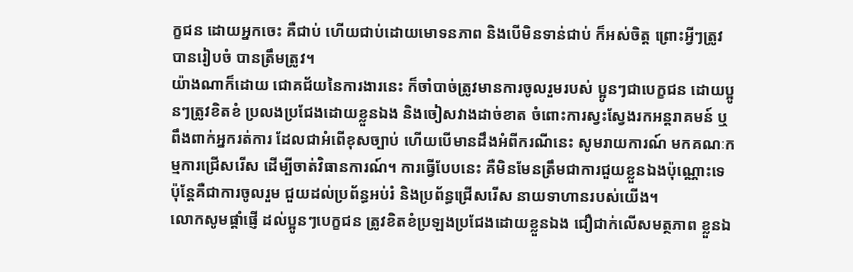ក្ខជន ដោយអ្នកចេះ គឺជាប់ ហើយជាប់ដោយមោទនភាព និងបើមិនទាន់ជាប់ ក៏អស់ចិត្ត ព្រោះអ្វីៗត្រូវបានរៀបចំ បានត្រឹមត្រូវ។
យ៉ាងណាក៏ដោយ ជោគជ័យនៃការងារនេះ ក៏ចាំបាច់ត្រូវមានការចូលរួមរបស់ ប្អូនៗជាបេក្ខជន ដោយប្អូនៗត្រូវខិតខំ ប្រលងប្រជែងដោយខ្លួនឯង និងចៀសវាងដាច់ខាត ចំពោះការស្វះស្វែងរកអន្តរាគមន៍ ឬពឹងពាក់អ្នករត់ការ ដែលជាអំពើខុសច្បាប់ ហើយបើមានដឹងអំពីករណីនេះ សូមរាយការណ៍ មកគណៈកម្មការជ្រើសរើស ដើម្បីចាត់វិធានការណ៍។ ការធ្វើបែបនេះ គឺមិនមែនត្រឹមជាការជួយខ្លួនឯងប៉ុណ្ណោះទេ ប៉ុន្តែគឺជាការចូលរួម ជួយដល់ប្រព័ន្ធអប់រំ និងប្រព័ន្ធជ្រើសរើស នាយទាហានរបស់យើង។
លោកសូមផ្តាំផ្ញើ ដល់ប្អូនៗបេក្ខជន ត្រូវខិតខំប្រឡងប្រជែងដោយខ្លួនឯង ជឿជាក់លើសមត្ថភាព ខ្លួនឯ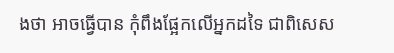ងថា អាចធ្វើបាន កុំពឹងផ្អែកលើអ្នកដទៃ ជាពិសេស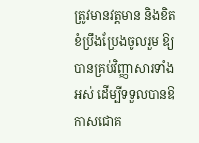ត្រូវមានវត្តមាន និងខិតខំប្រឹងប្រែងចូលរួម ឱ្យបានគ្រប់វិញ្ញាសារទាំងអស់ ដើម្បីទទួលបានឱកាសជោគ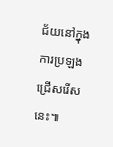ជ័យនៅក្នុងការប្រឡង ជ្រើសរើសនេះ៕